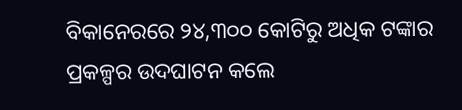ବିକାନେରରେ ୨୪,୩୦୦ କୋଟିରୁ ଅଧିକ ଟଙ୍କାର ପ୍ରକଳ୍ପର ଉଦଘାଟନ କଲେ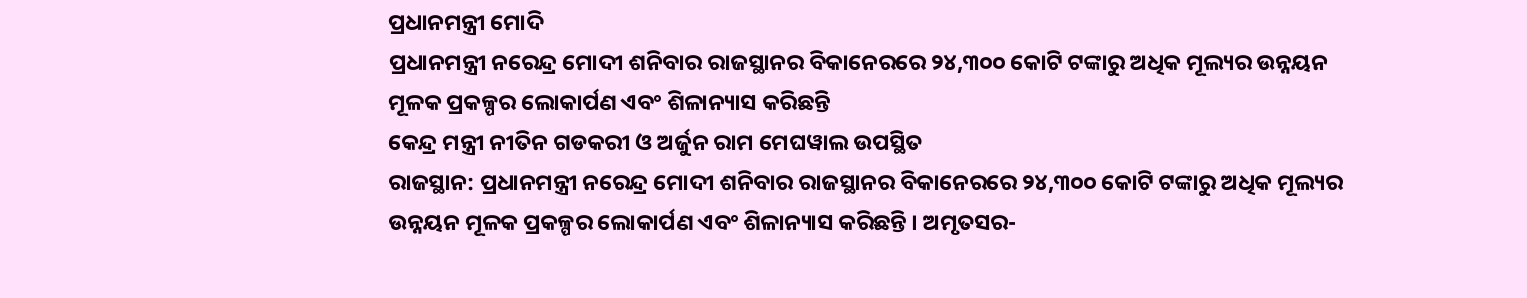ପ୍ରଧାନମନ୍ତ୍ରୀ ମୋଦି
ପ୍ରଧାନମନ୍ତ୍ରୀ ନରେନ୍ଦ୍ର ମୋଦୀ ଶନିବାର ରାଜସ୍ଥାନର ବିକାନେରରେ ୨୪,୩୦୦ କୋଟି ଟଙ୍କାରୁ ଅଧିକ ମୂଲ୍ୟର ଉନ୍ନୟନ ମୂଳକ ପ୍ରକଳ୍ପର ଲୋକାର୍ପଣ ଏବଂ ଶିଳାନ୍ୟାସ କରିଛନ୍ତି
କେନ୍ଦ୍ର ମନ୍ତ୍ରୀ ନୀତିନ ଗଡକରୀ ଓ ଅର୍ଜୁନ ରାମ ମେଘୱାଲ ଉପସ୍ଥିତ
ରାଜସ୍ଥାନ: ପ୍ରଧାନମନ୍ତ୍ରୀ ନରେନ୍ଦ୍ର ମୋଦୀ ଶନିବାର ରାଜସ୍ଥାନର ବିକାନେରରେ ୨୪,୩୦୦ କୋଟି ଟଙ୍କାରୁ ଅଧିକ ମୂଲ୍ୟର ଉନ୍ନୟନ ମୂଳକ ପ୍ରକଳ୍ପର ଲୋକାର୍ପଣ ଏବଂ ଶିଳାନ୍ୟାସ କରିଛନ୍ତି । ଅମୃତସର-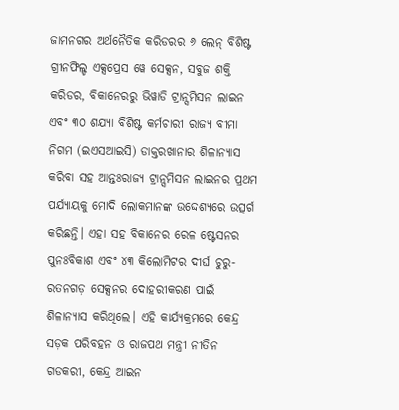ଜାମନଗର ଅର୍ଥନୈତିକ କରିଡରର ୬ ଲେନ୍ ବିଶିଷ୍ଟ ଗ୍ରୀନଫିଲ୍ଡ ଏକ୍ସପ୍ରେସ ୱେ ସେକ୍ସନ, ସବୁଜ ଶକ୍ତି କରିଡର, ବିକାନେରରୁ ଭିୱାଡି ଟ୍ରାନ୍ସମିସନ ଲାଇନ ଏବଂ ୩୦ ଶଯ୍ୟା ବିଶିଷ୍ଟ କର୍ମଚାରୀ ରାଜ୍ୟ ବୀମା ନିଗମ (ଇଏସଆଇସି) ଡାକ୍ତରଖାନାର ଶିଳାନ୍ୟାସ କରିବା ସହ ଆନ୍ତଃରାଜ୍ୟ ଟ୍ରାନ୍ସମିସନ ଲାଇନର ପ୍ରଥମ ପର୍ଯ୍ୟାୟକୁ ମୋଦି ଲୋକମାନଙ୍କ ଉଦ୍ଦେଶ୍ୟରେ ଉତ୍ସର୍ଗ କରିଛନ୍ତି। ଏହା ସହ ବିକାନେର ରେଳ ଷ୍ଟେସନର ପୁନଃବିକାଶ ଏବଂ ୪୩ କିଲୋମିଟର ଦୀର୍ଘ ଚୁରୁ-ରତନଗଡ଼ ସେକ୍ସନର ଦୋହରୀକରଣ ପାଇଁ ଶିଳାନ୍ୟାସ କରିଥିଲେ। ଏହି କାର୍ଯ୍ୟକ୍ରମରେ କେନ୍ଦ୍ର ସଡ଼କ ପରିବହନ ଓ ରାଜପଥ ମନ୍ତ୍ରୀ ନୀତିନ ଗଡକରୀ, କେନ୍ଦ୍ର ଆଇନ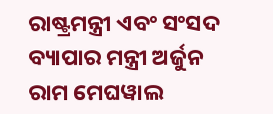ରାଷ୍ଟ୍ରମନ୍ତ୍ରୀ ଏବଂ ସଂସଦ ବ୍ୟାପାର ମନ୍ତ୍ରୀ ଅର୍ଜୁନ ରାମ ମେଘୱାଲ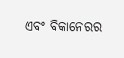ଏବଂ ବିକାନେରର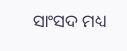ସାଂସଦ ମଧ୍ୟ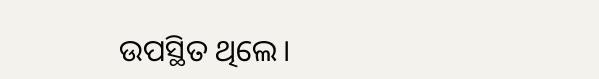ଉପସ୍ଥିତ ଥିଲେ।